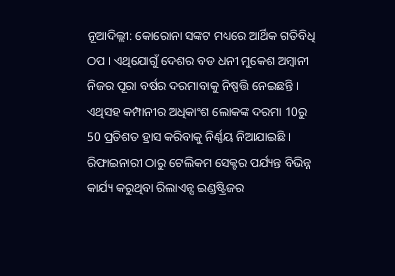ନୂଆଦିଲ୍ଲୀ: କୋରୋନା ସଙ୍କଟ ମଧ୍ୟରେ ଆର୍ଥିକ ଗତିବିଧି ଠପ । ଏଥିଯୋଗୁଁ ଦେଶର ବଡ ଧନୀ ମୁକେଶ ଅମ୍ବାନୀ ନିଜର ପୂରା ବର୍ଷର ଦରମାବାକୁ ନିଷ୍ପତ୍ତି ନେଇଛନ୍ତି ।
ଏଥିସହ କମ୍ପାନୀର ଅଧିକାଂଶ ଲୋକଙ୍କ ଦରମା 10ରୁ 50 ପ୍ରତିଶତ ହ୍ରାସ କରିବାକୁ ନିର୍ଣ୍ଣୟ ନିଆଯାଇଛି । ରିଫାଇନାରୀ ଠାରୁ ଟେଲିକମ ସେକ୍ଟର ପର୍ଯ୍ୟନ୍ତ ବିଭିନ୍ନ କାର୍ଯ୍ୟ କରୁଥିବା ରିଲାଏନ୍ସ ଇଣ୍ଡଷ୍ଟ୍ରିଜର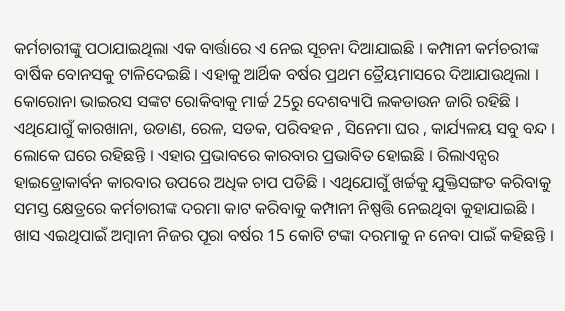କର୍ମଚାରୀଙ୍କୁ ପଠାଯାଇଥିଲା ଏକ ବାର୍ତ୍ତାରେ ଏ ନେଇ ସୂଚନା ଦିଆଯାଇଛି । କମ୍ପାନୀ କର୍ମଚରୀଙ୍କ ବାର୍ଷିକ ବୋନସକୁ ଟାଳିଦେଇଛି । ଏହାକୁ ଆର୍ଥିକ ବର୍ଷର ପ୍ରଥମ ତ୍ରୈୟମାସରେ ଦିଆଯାଉଥିଲା ।
କୋରୋନା ଭାଇରସ ସଙ୍କଟ ରୋକିବାକୁ ମାର୍ଚ୍ଚ 25ରୁ ଦେଶବ୍ୟାପି ଲକଡାଉନ ଜାରି ରହିଛି । ଏଥିଯୋଗୁଁ କାରଖାନା, ଉଡାଣ, ରେଳ, ସଡକ, ପରିବହନ , ସିନେମା ଘର , କାର୍ଯ୍ୟଳୟ ସବୁ ବନ୍ଦ । ଲୋକେ ଘରେ ରହିଛନ୍ତି । ଏହାର ପ୍ରଭାବରେ କାରବାର ପ୍ରଭାବିତ ହୋଇଛି । ରିଲାଏନ୍ସର ହାଇଡ୍ରୋକାର୍ବନ କାରବାର ଉପରେ ଅଧିକ ଚାପ ପଡିଛି । ଏଥିଯୋଗୁଁ ଖର୍ଚ୍ଚକୁ ଯୁକ୍ତିସଙ୍ଗତ କରିବାକୁ ସମସ୍ତ କ୍ଷେତ୍ରରେ କର୍ମଚାରୀଙ୍କ ଦରମା କାଟ କରିବାକୁ କମ୍ପାନୀ ନିଷ୍ପତ୍ତି ନେଇଥିବା କୁହାଯାଇଛି ।
ଖାସ ଏଇଥିପାଇଁ ଅମ୍ବାନୀ ନିଜର ପୂରା ବର୍ଷର 15 କୋଟି ଟଙ୍କା ଦରମାକୁ ନ ନେବା ପାଇଁ କହିଛନ୍ତି ।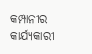କମ୍ପାନୀର କାର୍ଯ୍ୟକାରୀ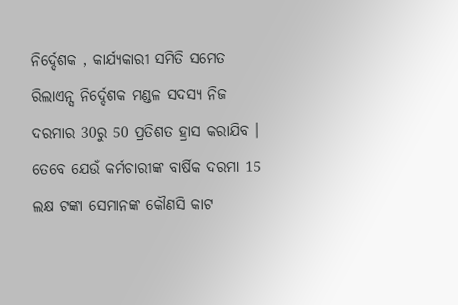ନିର୍ଦ୍ଦେଶକ , କାର୍ଯ୍ୟକାରୀ ସମିତି ସମେତ ରିଲାଏନ୍ସ ନିର୍ଦ୍ଦେଶକ ମଣ୍ଡଳ ସଦସ୍ୟ ନିଜ ଦରମାର 30ରୁ 50 ପ୍ରତିଶତ ହ୍ରାସ କରାଯିବ । ତେବେ ଯେଉଁ କର୍ମଚାରୀଙ୍କ ବାର୍ଷିକ ଦରମା 15 ଲକ୍ଷ ଟଙ୍କା ସେମାନଙ୍କ କୌଣସି କାଟ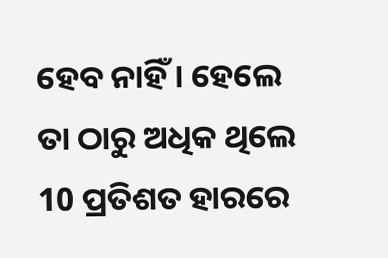ହେବ ନାହିଁ । ହେଲେ ତା ଠାରୁ ଅଧିକ ଥିଲେ 10 ପ୍ରତିଶତ ହାରରେ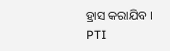ହ୍ରାସ କରାଯିବ ।
PTI